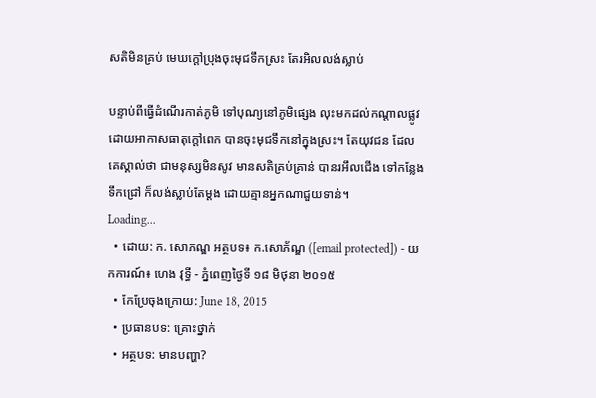សតិមិនគ្រប់ មេឃក្ដៅប្រុងចុះមុជទឹកស្រះ តែរអិលលង់ស្លាប់

បន្ទាប់ពីធ្វើដំណើរកាត់ភូមិ ទៅបុណ្យនៅភូមិផ្សេង លុះមកដល់កណ្តាលផ្លូវ ដោយអាកាសធាតុក្តៅពេក បានចុះមុជទឹកនៅក្នុងស្រះ។ តែយុវជន ដែលគេស្គាល់ថា ជាមនុស្សមិនសូវ មានសតិគ្រប់គ្រាន់ បានរអឹលជើង ទៅកន្លែងទឹកជ្រៅ ក៏លង់ស្លាប់តែម្តង ដោយគ្មានអ្នកណាជួយទាន់។
Loading...
  • ដោយ: ក. សោភណ្ឌ អត្ថបទ៖ ក.សោភ័ណ្ឌ ([email protected]) - យកការណ៍៖ ហេង វុទ្ធី - ភ្នំពេញថ្ងៃទី ១៨ មិថុនា ២០១៥
  • កែប្រែចុងក្រោយ: June 18, 2015
  • ប្រធានបទ: គ្រោះថ្នាក់
  • អត្ថបទ: មានបញ្ហា?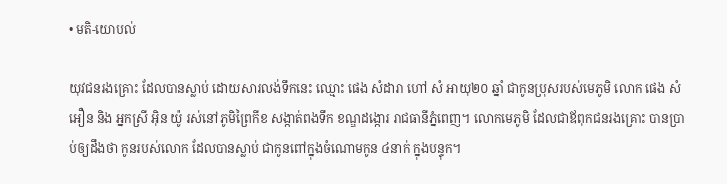• មតិ-យោបល់

យុវជនរងគ្រោះ ដែលបានស្លាប់ ដោយសារលង់ទឹកនេះ ឈ្មោះ ផេង សំដារា ហៅ សំ អាយុ២០ ឆ្នាំ ជាកូនប្រុសរបស់មេភូមិ លោក ផេង សំអឿន និង អ្នកស្រី អ៊ិន យ៉ូ រស់នៅភូមិព្រៃកីខ សង្កាត់ពងទឹក ខណ្ឌដង្កោរ រាជធានីភ្នំពេញ។ លោកមេភូមិ ដែលជាឪពុកជនរងគ្រោះ បានប្រាប់ឲ្យដឹងថា កូនរបស់លោក ដែលបានស្លាប់ ជាកូនពៅក្នុងចំណោមកូន ៤នាក់ ក្នុងបន្ទុក។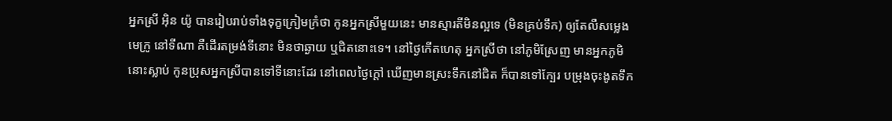អ្នកស្រី អ៊ិន យ៉ូ បានរៀបរាប់ទាំងទុក្ខក្រៀមក្រំថា កូនអ្នកស្រីមួយនេះ មានស្មារតីមិនល្អទេ (មិនគ្រប់ទឹក) ឲ្យតែលឺសម្លេងមេក្រូ នៅទីណា គឺដើរតម្រង់ទីនោះ មិនថាឆ្ងាយ ឬជិតនោះទេ។ នៅថ្ងៃកើតហេតុ អ្នកស្រីថា នៅភូមិស្រែញ មានអ្នកភូមិនោះស្លាប់ កូនប្រុសអ្នកស្រីបានទៅទីនោះដែរ នៅពេលថ្ងៃក្តៅ ឃើញមានស្រះទឹកនៅជិត ក៏បានទៅក្បែរ បម្រុងចុះងូតទឹក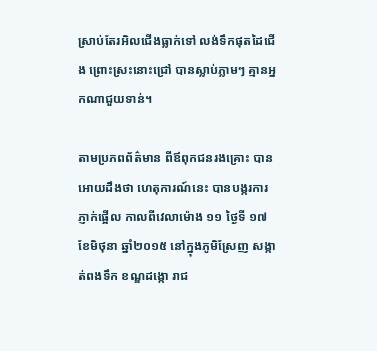ស្រាប់តែរអិលជើងធ្លាក់ទៅ លង់ទឹកផុតដៃជើង ព្រោះស្រះនោះជ្រៅ បានស្លាប់ភ្លាមៗ គ្មានអ្នកណាជួយទាន់។

តាមប្រភពព័ត៌មាន ពីឪពុកជនរងគ្រោះ បានអោយដឹងថា ហេតុការណ៍នេះ បានបង្ករការភ្ញាក់ផ្អើល កាលពីវេលាម៉ោង ១១ ថ្ងៃទី ១៧ ខែមិថុនា ឆ្នាំ២០១៥ នៅក្នុងភូមិស្រែញ សង្កាត់ពងទឹក ខណ្ឌដង្កោ រាជ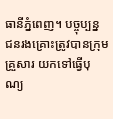ធានីភ្នំពេញ។ បច្ចុប្បន្ន ជនរងគ្រោះត្រូវបានក្រុមគ្រួសារ យកទៅធ្វើបុណ្យ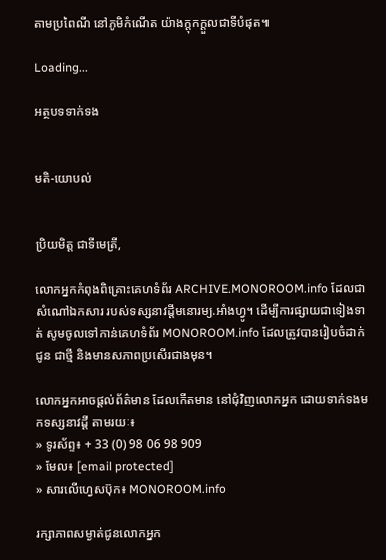តាមប្រពៃណី នៅភូមិកំណើត យ៉ាងក្ដុកក្ដួលជាទីបំផុត៕

Loading...

អត្ថបទទាក់ទង


មតិ-យោបល់


ប្រិយមិត្ត ជាទីមេត្រី,

លោកអ្នកកំពុងពិគ្រោះគេហទំព័រ ARCHIVE.MONOROOM.info ដែលជាសំណៅឯកសារ របស់ទស្សនាវដ្ដីមនោរម្យ.អាំងហ្វូ។ ដើម្បីការផ្សាយជាទៀងទាត់ សូមចូលទៅកាន់គេហទំព័រ MONOROOM.info ដែលត្រូវបានរៀបចំដាក់ជូន ជាថ្មី និងមានសភាពប្រសើរជាងមុន។

លោកអ្នកអាចផ្ដល់ព័ត៌មាន ដែលកើតមាន នៅជុំវិញលោកអ្នក ដោយទាក់ទងមកទស្សនាវដ្ដី តាមរយៈ៖
» ទូរស័ព្ទ៖ + 33 (0) 98 06 98 909
» មែល៖ [email protected]
» សារលើហ្វេសប៊ុក៖ MONOROOM.info

រក្សាភាពសម្ងាត់ជូនលោកអ្នក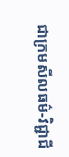ជាក្រមសីលធម៌-វិជ្ជាជី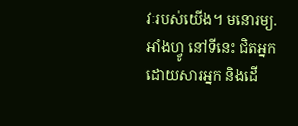វៈរបស់យើង។ មនោរម្យ.អាំងហ្វូ នៅទីនេះ ជិតអ្នក ដោយសារអ្នក និងដើ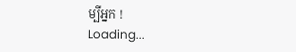ម្បីអ្នក !
Loading...